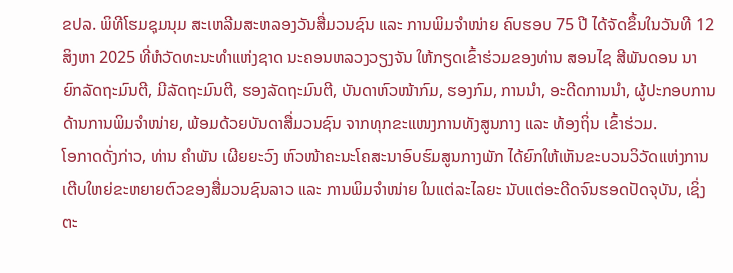ຂປລ. ພິທີໂຮມຊຸມນຸມ ສະເຫລີມສະຫລອງວັນສື່ມວນຊົນ ແລະ ການພິມຈຳໜ່າຍ ຄົບຮອບ 75 ປີ ໄດ້ຈັດຂຶ້ນໃນວັນທີ 12 ສິງຫາ 2025 ທີ່ຫໍວັດທະນະທຳແຫ່ງຊາດ ນະຄອນຫລວງວຽງຈັນ ໃຫ້ກຽດເຂົ້າຮ່ວມຂອງທ່ານ ສອນໄຊ ສີພັນດອນ ນາຍົກລັດຖະມົນຕີ, ມີລັດຖະມົນຕີ, ຮອງລັດຖະມົນຕີ, ບັນດາຫົວໜ້າກົມ, ຮອງກົມ, ການນໍາ, ອະດີດການນໍາ, ຜູ້ປະກອບການດ້ານການພິມຈຳໜ່າຍ, ພ້ອມດ້ວຍບັນດາສື່ມວນຊົນ ຈາກທຸກຂະແໜງການທັງສູນກາງ ແລະ ທ້ອງຖິ່ນ ເຂົ້າຮ່ວມ.
ໂອກາດດັ່ງກ່າວ, ທ່ານ ຄຳພັນ ເຜີຍຍະວົງ ຫົວໜ້າຄະນະໂຄສະນາອົບຮົມສູນກາງພັກ ໄດ້ຍົກໃຫ້ເຫັນຂະບວນວິວັດແຫ່ງການເຕີບໃຫຍ່ຂະຫຍາຍຕົວຂອງສື່ມວນຊົນລາວ ແລະ ການພິມຈຳໜ່າຍ ໃນແຕ່ລະໄລຍະ ນັບແຕ່ອະດີດຈົນຮອດປັດຈຸບັນ, ເຊິ່ງຕະ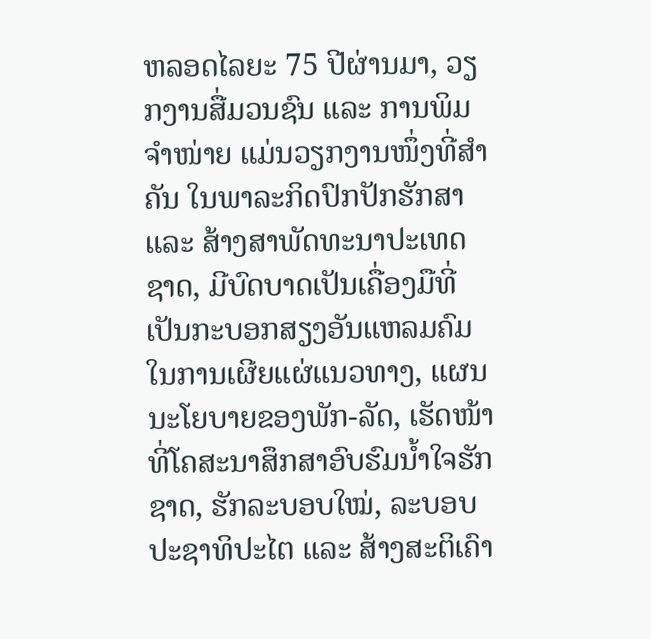ຫລອດໄລຍະ 75 ປີຜ່ານມາ, ວຽກງານສື່ມວນຊົນ ແລະ ການພິມຈຳໜ່າຍ ແມ່ນວຽກງານໜຶ່ງທີ່ສໍາຄັນ ໃນພາລະກິດປົກປັກຮັກສາ ແລະ ສ້າງສາພັດທະນາປະເທດຊາດ, ມີບົດບາດເປັນເຄື່ອງມືທີ່ເປັນກະບອກສຽງອັນແຫລມຄົມ ໃນການເຜີຍແຜ່ແນວທາງ, ແຜນນະໂຍບາຍຂອງພັກ-ລັດ, ເຮັດໜ້າທີ່ໂຄສະນາສຶກສາອົບຮົມນໍ້າໃຈຮັກຊາດ, ຮັກລະບອບໃໝ່, ລະບອບປະຊາທິປະໄຕ ແລະ ສ້າງສະຕິເຄົາ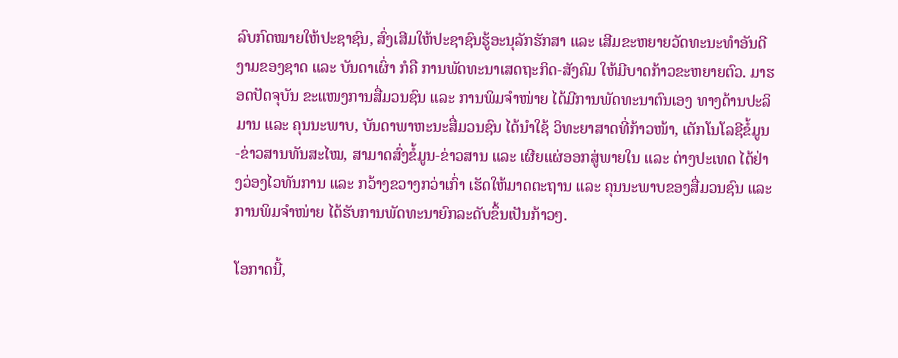ລົບກົດໝາຍໃຫ້ປະຊາຊົນ, ສົ່ງເສີມໃຫ້ປະຊາຊົນຮູ້ອະນຸລັກຮັກສາ ແລະ ເສີມຂະຫຍາຍວັດທະນະທຳອັນດີງາມຂອງຊາດ ແລະ ບັນດາເຜົ່າ ກໍຄື ການພັດທະນາເສດຖະກິດ-ສັງຄົມ ໃຫ້ມີບາດກ້າວຂະຫຍາຍຕົວ. ມາຮອດປັດຈຸບັນ ຂະແໜງການສື່ມວນຊົນ ແລະ ການພິມຈຳໜ່າຍ ໄດ້ມີການພັດທະນາຕົນເອງ ທາງດ້ານປະລິມານ ແລະ ຄຸນນະພາບ, ບັນດາພາຫະນະສື່ມວນຊົນ ໄດ້ນໍາໃຊ້ ວິທະຍາສາດທີ່ກ້າວໜ້າ, ເຕັກໂນໂລຊີຂໍ້ມູນ-ຂ່າວສານທັນສະໄໝ, ສາມາດສົ່ງຂໍ້ມູນ-ຂ່າວສານ ແລະ ເຜີຍແຜ່ອອກສູ່ພາຍໃນ ແລະ ຕ່າງປະເທດ ໄດ້ຢ່າງວ່ອງໄວທັນການ ແລະ ກວ້າງຂວາງກວ່າເກົ່າ ເຮັດໃຫ້ມາດຕະຖານ ແລະ ຄຸນນະພາບຂອງສື່ມວນຊົນ ແລະ ການພິມຈຳໜ່າຍ ໄດ້ຮັບການພັດທະນາຍົກລະດັບຂຶ້ນເປັນກ້າວໆ.

ໂອກາດນີ້,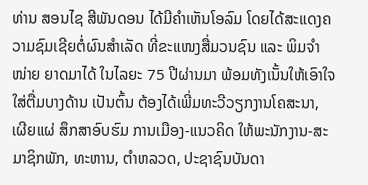ທ່ານ ສອນໄຊ ສີພັນດອນ ໄດ້ມີຄຳເຫັນໂອລົມ ໂດຍໄດ້ສະແດງຄວາມຊົມເຊີຍຕໍ່ຜົນສຳເລັດ ທີ່ຂະແໜງສື່ມວນຊົນ ແລະ ພິມຈຳໜ່າຍ ຍາດມາໄດ້ ໃນໄລຍະ 75 ປີຜ່ານມາ ພ້ອມທັງເນັ້ນໃຫ້ເອົາໃຈໃສ່ຕື່ມບາງດ້ານ ເປັນຕົ້ນ ຕ້ອງໄດ້ເພີ່ມທະວີວຽກງານໂຄສະນາ, ເຜີຍແຜ່ ສຶກສາອົບຮົມ ການເມືອງ-ແນວຄິດ ໃຫ້ພະນັກງານ-ສະມາຊິກພັກ, ທະຫານ, ຕໍາຫລວດ, ປະຊາຊົນບັນດາ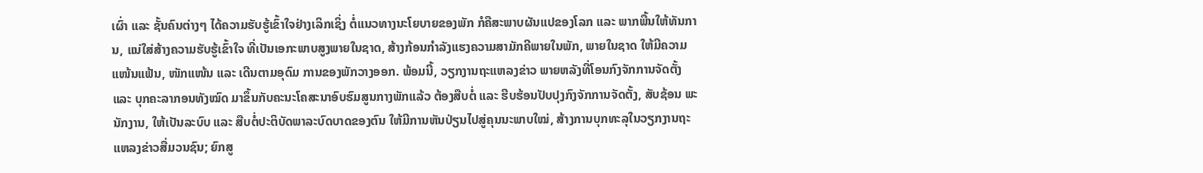ເຜົ່າ ແລະ ຊັ້ນຄົນຕ່າງໆ ໄດ້ຄວາມຮັບຮູ້ເຂົ້າໃຈຢ່າງເລິກເຊິ່ງ ຕໍ່ແນວທາງນະໂຍບາຍຂອງພັກ ກໍຄືສະພາບຜັນແປຂອງໂລກ ແລະ ພາກພື້ນໃຫ້ທັນການ, ແນ່ໃສ່ສ້າງຄວາມຮັບຮູ້ເຂົ້າໃຈ ທີ່ເປັນເອກະພາບສູງພາຍໃນຊາດ, ສ້າງກ້ອນກຳລັງແຮງຄວາມສາມັກຄີພາຍໃນພັກ, ພາຍໃນຊາດ ໃຫ້ມີຄວາມແໜ້ນແຟ້ນ, ໜັກແໜ້ນ ແລະ ເດີນຕາມອຸດົມ ການຂອງພັກວາງອອກ. ພ້ອມນີ້, ວຽກງານຖະແຫລງຂ່າວ ພາຍຫລັງທີ່ໂອນກົງຈັກການຈັດຕັ້ງ ແລະ ບຸກຄະລາກອນທັງໝົດ ມາຂຶ້ນກັບຄະນະໂຄສະນາອົບຮົມສູນກາງພັກແລ້ວ ຕ້ອງສືບຕໍ່ ແລະ ຮີບຮ້ອນປັບປຸງກົງຈັກການຈັດຕັ້ງ, ສັບຊ້ອນ ພະນັກງານ, ໃຫ້ເປັນລະບົບ ແລະ ສືບຕໍ່ປະຕິບັດພາລະບົດບາດຂອງຕົນ ໃຫ້ມີການຫັນປ່ຽນໄປສູ່ຄຸນນະພາບໃໝ່, ສ້າງການບຸກທະລຸໃນວຽກງານຖະແຫລງຂ່າວສື່ມວນຊົນ; ຍົກສູ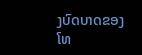ງບົດບາດຂອງໂທ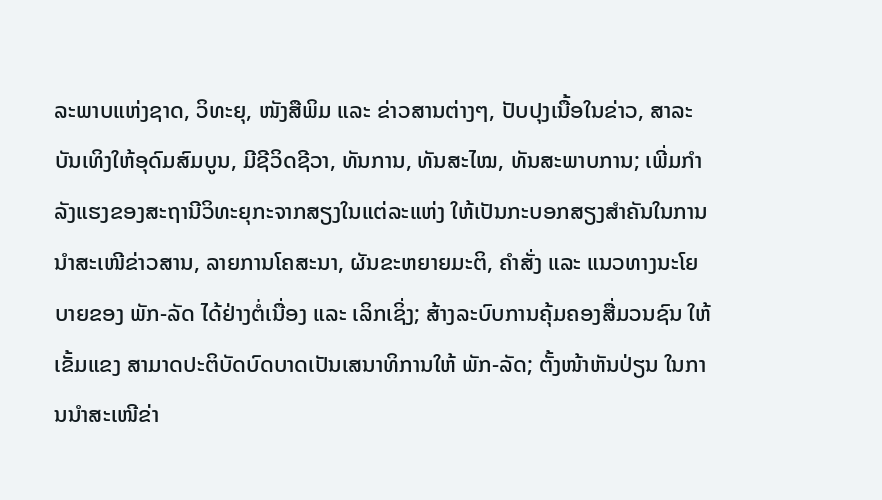ລະພາບແຫ່ງຊາດ, ວິທະຍຸ, ໜັງສືພິມ ແລະ ຂ່າວສານຕ່າງໆ, ປັບປຸງເນື້ອໃນຂ່າວ, ສາລະບັນເທິງໃຫ້ອຸດົມສົມບູນ, ມີຊີວິດຊີວາ, ທັນການ, ທັນສະໄໝ, ທັນສະພາບການ; ເພີ່ມກໍາລັງແຮງຂອງສະຖານີວິທະຍຸກະຈາກສຽງໃນແຕ່ລະແຫ່ງ ໃຫ້ເປັນກະບອກສຽງສໍາຄັນໃນການນໍາສະເໜີຂ່າວສານ, ລາຍການໂຄສະນາ, ຜັນຂະຫຍາຍມະຕິ, ຄໍາສັ່ງ ແລະ ແນວທາງນະໂຍບາຍຂອງ ພັກ-ລັດ ໄດ້ຢ່າງຕໍ່ເນື່ອງ ແລະ ເລິກເຊິ່ງ; ສ້າງລະບົບການຄຸ້ມຄອງສື່ມວນຊົນ ໃຫ້ເຂັ້ມແຂງ ສາມາດປະຕິບັດບົດບາດເປັນເສນາທິການໃຫ້ ພັກ-ລັດ; ຕັ້ງໜ້າຫັນປ່ຽນ ໃນການນໍາສະເໜີຂ່າ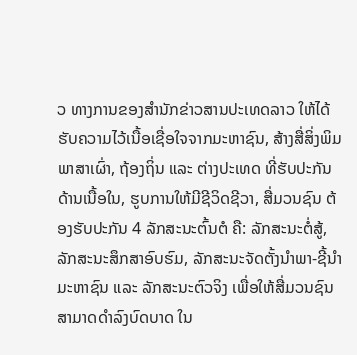ວ ທາງການຂອງສໍານັກຂ່າວສານປະເທດລາວ ໃຫ້ໄດ້ຮັບຄວາມໄວ້ເນື້ອເຊື່ອໃຈຈາກມະຫາຊົນ, ສ້າງສື່ສິ່ງພິມພາສາເຜົ່າ, ຖ້ອງຖິ່ນ ແລະ ຕ່າງປະເທດ ທີ່ຮັບປະກັນດ້ານເນື້ອໃນ, ຮູບການໃຫ້ມີຊີວິດຊີວາ, ສື່ມວນຊົນ ຕ້ອງຮັບປະກັນ 4 ລັກສະນະຕົ້ນຕໍ ຄື: ລັກສະນະຕໍ່ສູ້, ລັກສະນະສຶກສາອົບຮົມ, ລັກສະນະຈັດຕັ້ງນໍາພາ-ຊີ້ນຳມະຫາຊົນ ແລະ ລັກສະນະຕົວຈິງ ເພື່ອໃຫ້ສື່ມວນຊົນ ສາມາດດໍາລົງບົດບາດ ໃນ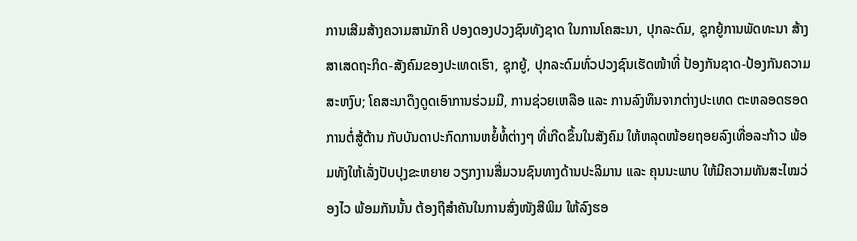ການເສີມສ້າງຄວາມສາມັກຄີ ປອງດອງປວງຊົນທັງຊາດ ໃນການໂຄສະນາ, ປຸກລະດົມ, ຊຸກຍູ້ການພັດທະນາ ສ້າງສາເສດຖະກິດ-ສັງຄົມຂອງປະເທດເຮົາ, ຊຸກຍູ້, ປຸກລະດົມທົ່ວປວງຊົນເຮັດໜ້າທີ່ ປ້ອງກັນຊາດ-ປ້ອງກັນຄວາມສະຫງົບ; ໂຄສະນາດຶງດູດເອົາການຮ່ວມມື, ການຊ່ວຍເຫລືອ ແລະ ການລົງທຶນຈາກຕ່າງປະເທດ ຕະຫລອດຮອດການຕໍ່ສູ້ຕ້ານ ກັບບັນດາປະກົດການຫຍໍ້ທໍ້ຕ່າງໆ ທີ່ເກີດຂຶ້ນໃນສັງຄົມ ໃຫ້ຫລຸດໜ້ອຍຖອຍລົງເທື່ອລະກ້າວ ພ້ອມທັງໃຫ້ເລັ່ງປັບປຸງຂະຫຍາຍ ວຽກງານສື່ມວນຊົນທາງດ້ານປະລິມານ ແລະ ຄຸນນະພາບ ໃຫ້ມີຄວາມທັນສະໄໝວ່ອງໄວ ພ້ອມກັນນັ້ນ ຕ້ອງຖືສໍາຄັນໃນການສົ່ງໜັງສືພິມ ໃຫ້ລົງຮອ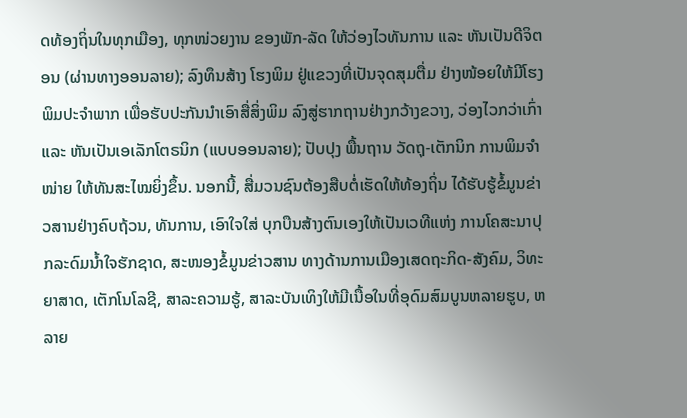ດທ້ອງຖິ່ນໃນທຸກເມືອງ, ທຸກໜ່ວຍງານ ຂອງພັກ-ລັດ ໃຫ້ວ່ອງໄວທັນການ ແລະ ຫັນເປັນດີຈິຕອນ (ຜ່ານທາງອອນລາຍ); ລົງທຶນສ້າງ ໂຮງພິມ ຢູ່ແຂວງທີ່ເປັນຈຸດສຸມຕື່ມ ຢ່າງໜ້ອຍໃຫ້ມີໂຮງພິມປະຈຳພາກ ເພື່ອຮັບປະກັນນໍາເອົາສື່ສິ່ງພິມ ລົງສູ່ຮາກຖານຢ່າງກວ້າງຂວາງ, ວ່ອງໄວກວ່າເກົ່າ ແລະ ຫັນເປັນເອເລັກໂຕຣນິກ (ແບບອອນລາຍ); ປັບປຸງ ພື້ນຖານ ວັດຖຸ-ເຕັກນິກ ການພິມຈຳໜ່າຍ ໃຫ້ທັນສະໄໝຍິ່ງຂຶ້ນ. ນອກນີ້, ສື່ມວນຊົນຕ້ອງສືບຕໍ່ເຮັດໃຫ້ທ້ອງຖິ່ນ ໄດ້ຮັບຮູ້ຂໍ້ມູນຂ່າວສານຢ່າງຄົບຖ້ວນ, ທັນການ, ເອົາໃຈໃສ່ ບຸກບືນສ້າງຕົນເອງໃຫ້ເປັນເວທີແຫ່ງ ການໂຄສະນາປຸກລະດົມນໍ້າໃຈຮັກຊາດ, ສະໜອງຂໍ້ມູນຂ່າວສານ ທາງດ້ານການເມືອງເສດຖະກິດ-ສັງຄົມ, ວິທະຍາສາດ, ເຕັກໂນໂລຊີ, ສາລະຄວາມຮູ້, ສາລະບັນເທິງໃຫ້ມີເນື້ອໃນທີ່ອຸດົມສົມບູນຫລາຍຮູບ, ຫລາຍ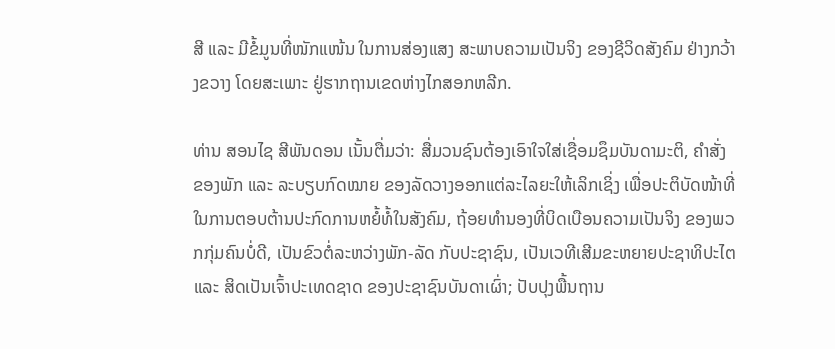ສີ ແລະ ມີຂໍ້ມູນທີ່ໜັກແໜ້ນ ໃນການສ່ອງແສງ ສະພາບຄວາມເປັນຈິງ ຂອງຊີວິດສັງຄົມ ຢ່າງກວ້າງຂວາງ ໂດຍສະເພາະ ຢູ່ຮາກຖານເຂດຫ່າງໄກສອກຫລີກ.

ທ່ານ ສອນໄຊ ສີພັນດອນ ເນັ້ນຕື່ມວ່າ: ສື່ມວນຊົນຕ້ອງເອົາໃຈໃສ່ເຊື່ອມຊຶມບັນດາມະຕິ, ຄໍາສັ່ງ ຂອງພັກ ແລະ ລະບຽບກົດໝາຍ ຂອງລັດວາງອອກແຕ່ລະໄລຍະໃຫ້ເລິກເຊິ່ງ ເພື່ອປະຕິບັດໜ້າທີ່ໃນການຕອບຕ້ານປະກົດການຫຍໍ້ທໍ້ໃນສັງຄົມ, ຖ້ອຍທໍານອງທີ່ບິດເບືອນຄວາມເປັນຈິງ ຂອງພວກກຸ່ມຄົນບໍ່ດີ, ເປັນຂົວຕໍ່ລະຫວ່າງພັກ-ລັດ ກັບປະຊາຊົນ, ເປັນເວທີເສີມຂະຫຍາຍປະຊາທິປະໄຕ ແລະ ສິດເປັນເຈົ້າປະເທດຊາດ ຂອງປະຊາຊົນບັນດາເຜົ່າ; ປັບປຸງພື້ນຖານ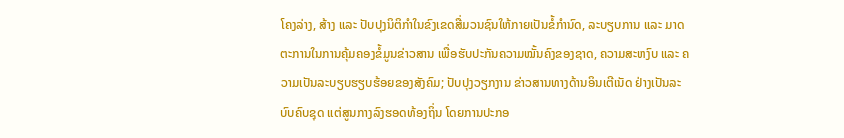ໂຄງລ່າງ, ສ້າງ ແລະ ປັບປຸງນິຕິກຳໃນຂົງເຂດສື່ມວນຊົນໃຫ້ກາຍເປັນຂໍ້ກຳນົດ, ລະບຽບການ ແລະ ມາດຕະການໃນການຄຸ້ມຄອງຂໍ້ມູນຂ່າວສານ ເພື່ອຮັບປະກັນຄວາມໝັ້ນຄົງຂອງຊາດ, ຄວາມສະຫງົບ ແລະ ຄວາມເປັນລະບຽບຮຽບຮ້ອຍຂອງສັງຄົມ; ປັບປຸງວຽກງານ ຂ່າວສານທາງດ້ານອິນເຕີເນັດ ຢ່າງເປັນລະບົບຄົບຊຸດ ແຕ່ສູນກາງລົງຮອດທ້ອງຖິ່ນ ໂດຍການປະກອ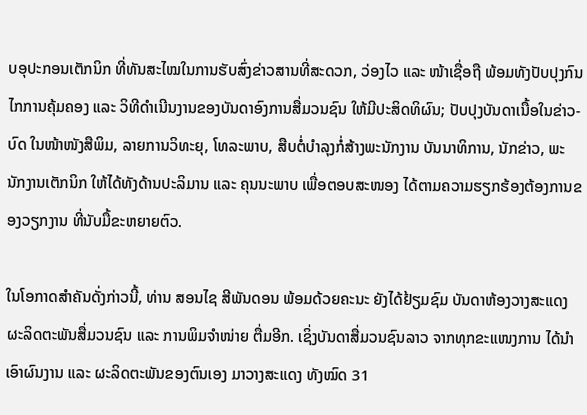ບອຸປະກອນເຕັກນິກ ທີ່ທັນສະໄໝໃນການຮັບສົ່ງຂ່າວສານທີ່ສະດວກ, ວ່ອງໄວ ແລະ ໜ້າເຊື່ອຖື ພ້ອມທັງປັບປຸງກົນໄກການຄຸ້ມຄອງ ແລະ ວິທີດຳເນີນງານຂອງບັນດາອົງການສື່ມວນຊົນ ໃຫ້ມີປະສິດທິຜົນ; ປັບປຸງບັນດາເນື້ອໃນຂ່າວ-ບົດ ໃນໜ້າໜັງສືພິມ, ລາຍການວິທະຍຸ, ໂທລະພາບ, ສືບຕໍ່ບຳລຸງກໍ່ສ້າງພະນັກງານ ບັນນາທິການ, ນັກຂ່າວ, ພະນັກງານເຕັກນິກ ໃຫ້ໄດ້ທັງດ້ານປະລິມານ ແລະ ຄຸນນະພາບ ເພື່ອຕອບສະໜອງ ໄດ້ຕາມຄວາມຮຽກຮ້ອງຕ້ອງການຂອງວຽກງານ ທີ່ນັບມື້ຂະຫຍາຍຕົວ.

ໃນໂອກາດສຳຄັນດັ່ງກ່າວນີ້, ທ່ານ ສອນໄຊ ສີພັນດອນ ພ້ອມດ້ວຍຄະນະ ຍັງໄດ້ຢ້ຽມຊົມ ບັນດາຫ້ອງວາງສະແດງຜະລິດຕະພັນສື່ມວນຊົນ ແລະ ການພິມຈຳໜ່າຍ ຕື່ມອີກ. ເຊິ່ງບັນດາສື່ມວນຊົນລາວ ຈາກທຸກຂະແໜງການ ໄດ້ນຳເອົາຜົນງານ ແລະ ຜະລິດຕະພັນຂອງຕົນເອງ ມາວາງສະແດງ ທັງໝົດ 31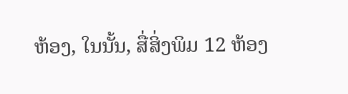ຫ້ອງ, ໃນນັ້ນ, ສື່ສິ່ງພິມ 12 ຫ້ອງ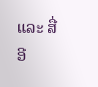ແລະ ສື່ອີ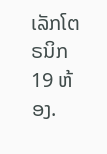ເລັກໂຕຣນິກ 19 ຫ້ອງ.